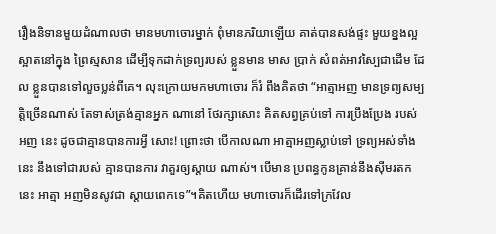រឿងនិទានមួយដំណាលថា មានមហាចោរម្នាក់ ពុំមានភរិយាឡើយ គាត់បានសង់ផ្ទះ មួយខ្នងល្អស្អាតនៅក្នុង ព្រៃស្មសាន ដើម្បីទុកដាក់ទ្រព្យរបស់ ខ្លួនមាន មាស ប្រាក់ សំពត់អាវស្បៃជាដើម ដែល ខ្លួនបានទៅលួចប្លន់ពីគេ។ លុះក្រោយមកមហាចោរ ក៏រំ ពឹងគិតថា “អាត្មាអញ មានទ្រព្យសម្បត្តិច្រើនណាស់ តែទាស់ត្រង់គ្មានអ្នក ណានៅ ថែរក្សាសោះ គិតសព្វគ្រប់ទៅ ការប្រឹងប្រែង របស់ អញ នេះ ដូចជាគ្មានបានការអ្វី សោះ! ព្រោះថា បើកាលណា អាត្មាអញស្លាប់ទៅ ទ្រព្យអស់ទាំងនេះ នឹងទៅជារបស់ គ្មានបានការ វាគួរឲ្យស្តាយ ណាស់។ បើមាន ប្រពន្ធកូនគ្រាន់នឹងស៊ីមរតកនេះ អាត្មា អញមិនសូវជា ស្តាយពេកទេ”។គិតហើយ មហាចោរក៏ដើរទៅក្រវែល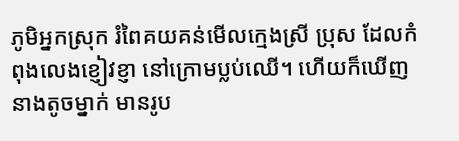ភូមិអ្នកស្រុក រំពៃគយគន់មើលក្មេងស្រី ប្រុស ដែលកំពុងលេងខ្ញៀវខ្ញា នៅក្រោមប្លប់ឈើ។ ហើយក៏ឃើញនាងតូចម្នាក់ មានរូប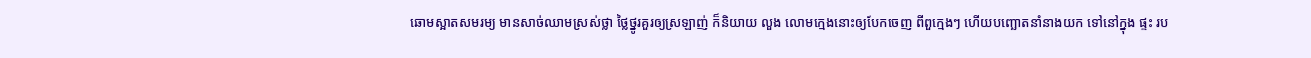ឆោមស្អាតសមរម្យ មានសាច់ឈាមស្រស់ថ្លា ថ្លៃថ្នូរគួរឲ្យស្រឡាញ់ ក៏និយាយ លួង លោមក្មេងនោះឲ្យបែកចេញ ពីពួក្មេងៗ ហើយបញ្ឆោតនាំនាងយក ទៅនៅក្នុង ផ្ទះ រប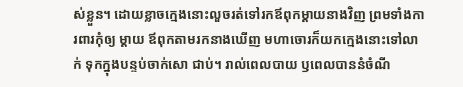ស់ខ្លួន។ ដោយខ្លាចក្មេងនោះលួចរត់ទៅរកឪពុកម្តាយនាងវិញ ព្រមទាំងការពារកុំឲ្យ ម្តាយ ឪពុកតាមរកនាងឃើញ មហាចោរក៏យកក្មេងនោះទៅលាក់ ទុកក្នុងបន្ទប់ចាក់សោ ជាប់។ រាល់ពេលបាយ ឫពេលបាននំចំណី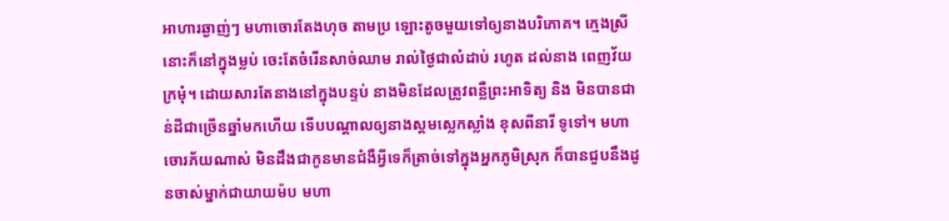អាហារឆ្ងាញ់ៗ មហាចោរតែងហុច តាមប្រ ឡោះតូចមួយទៅឲ្យនាងបរិភោគ។ ក្មេងស្រីនោះក៏នៅក្នុងម្លប់ ចេះតែចំរើនសាច់ឈាម រាល់ថ្ងៃជាលំដាប់ រហូត ដល់នាង ពេញវ័យក្រមុំ។ ដោយសារតែនាងនៅក្នុងបន្ទប់ នាងមិនដែលត្រូវពន្លឺព្រះអាទិត្យ និង មិនបានជាន់ដីជាច្រើនឆ្នាំមកហើយ ទើបបណ្តាលឲ្យនាងស្គមស្លេកស្លាំង ខុសពីនារី ទូទៅ។ មហាចោរភ័យណាស់ មិនដឹងជាកូនមានជំងឺអ្វីទេក៏ត្រាច់ទៅក្នុងអ្នកភូមិស្រុក ក៏បានជួបនឹងដូនចាស់ម្នាក់ជាយាយម៉ប មហា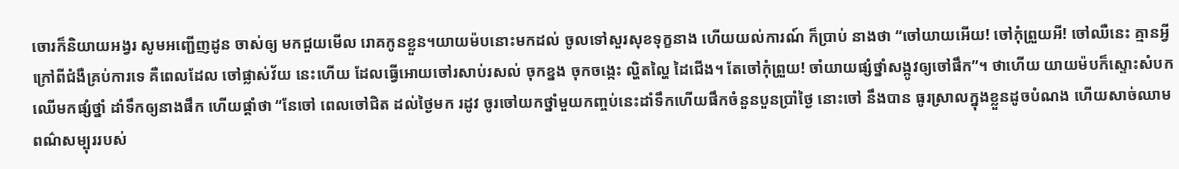ចោរក៏និយាយអង្វរ សូមអញ្ជើញដូន ចាស់ឲ្យ មកជួយមើល រោគកូនខ្លួន។យាយម៉បនោះមកដល់ ចូលទៅសួរសុខទុក្ខនាង ហើយយល់ការណ៍ ក៏ប្រាប់ នាងថា “ចៅយាយអើយ! ចៅកុំព្រួយអី! ចៅឈឺនេះ គ្មានអ្វីក្រៅពីជំងឺគ្រប់ការទេ គឺពេលដែល ចៅផ្លាស់វ័យ នេះហើយ ដែលធ្វើអោយចៅរសាប់រសល់ ចុកខ្នង ចុកចង្កេះ ល្ហិតល្ហៃ ដៃជើង។ តែចៅកុំព្រួយ! ចាំយាយផ្សំថ្នាំសង្កូវឲ្យចៅផឹក”។ ថាហើយ យាយម៉បក៏ស្ទោះសំបកឈើមកផ្សំថ្នាំ ដាំទឹកឲ្យនាងផឹក ហើយផ្តាំថា “នែចៅ ពេលចៅជិត ដល់ថ្ងៃមក រដូវ ចូរចៅយកថ្នាំមួយកញ្ចប់នេះដាំទឹកហើយផឹកចំនួនបួនប្រាំថ្ងៃ នោះចៅ នឹងបាន ធូរស្រាលក្នុងខ្លួនដូចបំណង ហើយសាច់ឈាម ពណ៌សម្បុររបស់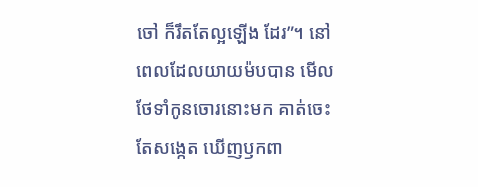ចៅ ក៏រឹតតែល្អឡើង ដែរ”។ នៅពេលដែលយាយម៉បបាន មើលថែទាំកូនចោរនោះមក គាត់ចេះ តែសង្កេត ឃើញឫកពា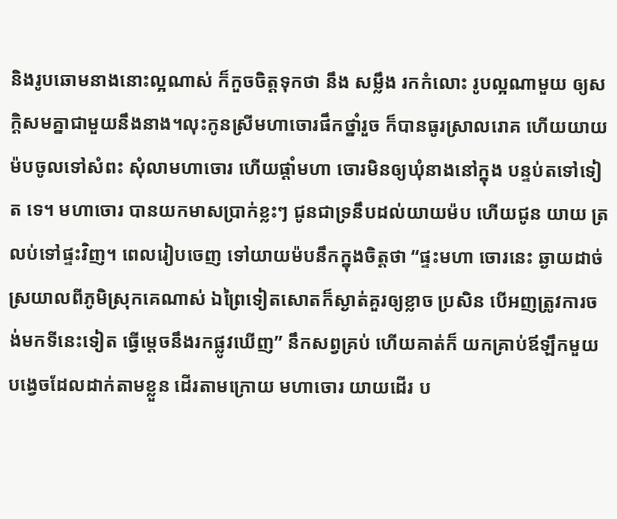និងរូបឆោមនាងនោះល្អណាស់ ក៏កួចចិត្តទុកថា នឹង សម្លឹង រកកំលោះ រូបល្អណាមួយ ឲ្យសក្តិសមគ្នាជាមួយនឹងនាង។លុះកូនស្រីមហាចោរផឹកថ្នាំរួច ក៏បានធូរស្រាលរោគ ហើយយាយម៉បចូលទៅសំពះ សុំលាមហាចោរ ហើយផ្តាំមហា ចោរមិនឲ្យឃុំនាងនៅក្នុង បន្ទប់តទៅទៀត ទេ។ មហាចោរ បានយកមាសប្រាក់ខ្លះៗ ជូនជាទ្រនឹបដល់យាយម៉ប ហើយជូន យាយ ត្រលប់ទៅផ្ទះវិញ។ ពេលរៀបចេញ ទៅយាយម៉បនឹកក្នុងចិត្តថា “ផ្ទះមហា ចោរនេះ ឆ្ងាយដាច់ស្រយាលពីភូមិស្រុកគេណាស់ ឯព្រៃទៀតសោតក៏ស្ងាត់គួរឲ្យខ្លាច ប្រសិន បើអញត្រូវការចង់មកទីនេះទៀត ធ្វើម្តេចនឹងរកផ្លូវឃើញ” នឹកសព្វគ្រប់ ហើយគាត់ក៏ យកគ្រាប់ឪឡឹកមួយ បង្វេចដែលដាក់តាមខ្លួន ដើរតាមក្រោយ មហាចោរ យាយដើរ ប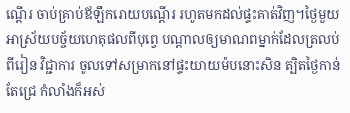ណ្តើរ ចាប់គ្រាប់ឪឡឹករោយបណ្តើរ រហូតមកដល់ផ្ទះគាត់វិញ។ថ្ងៃមួយ អាស្រ័យបច្ច័យហេតុផលពីបុព្វេ បណ្តាលឲ្យមាណពម្នាក់ដែលត្រលប់ពីរៀន វិជ្ជាការ ចូលទៅសម្រាកនៅផ្ទះយាយម៉បនោះសិន ត្បិតថ្ងៃកាន់តែជ្រេ កំលាំងក៏អស់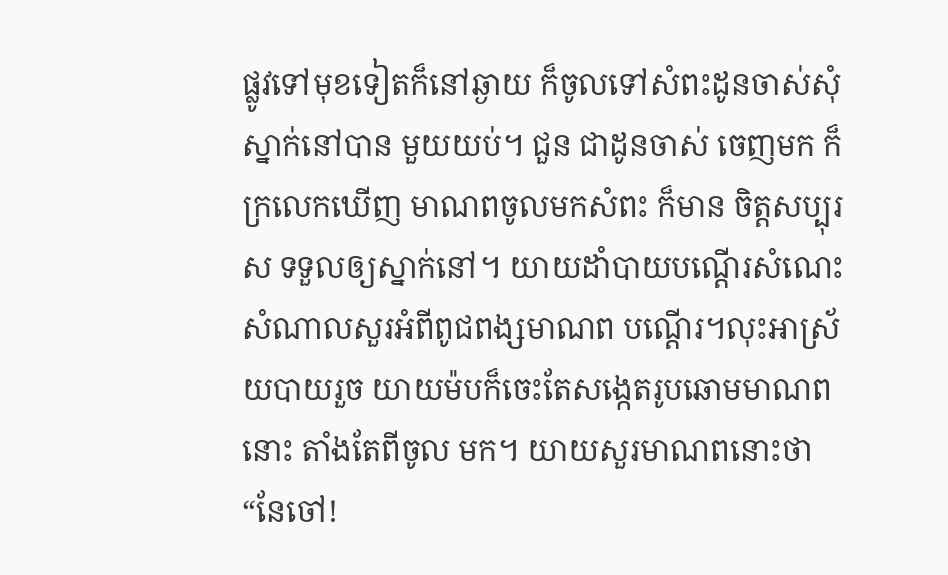ផ្លូវទៅមុខទៀតក៏នៅឆ្ងាយ ក៏ចូលទៅសំពះដូនចាស់សុំស្នាក់នៅបាន មួយយប់។ ជួន ជាដូនចាស់ ចេញមក ក៏ក្រលេកឃើញ មាណពចូលមកសំពះ ក៏មាន ចិត្តសប្បុរស ទទួលឲ្យស្នាក់នៅ។ យាយដាំបាយបណ្តើរសំណេះសំណាលសួរអំពីពូជពង្សមាណព បណ្តើរ។លុះអាស្រ័យបាយរួច យាយម៉បក៏ចេះតែសង្កេតរូបឆោមមាណពនោះ តាំងតែពីចូល មក។ យាយសួរមាណពនោះថា “នែចៅ!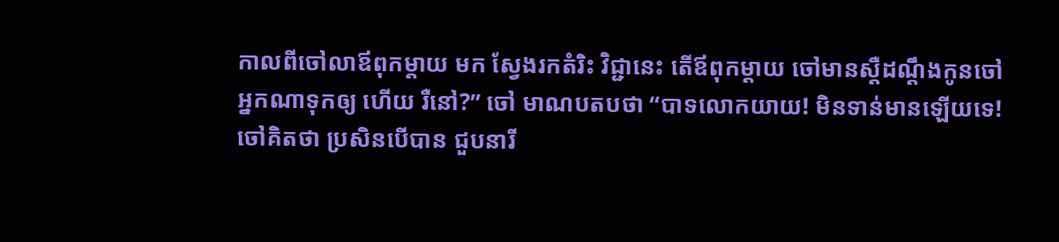កាលពីចៅលាឪពុកម្តាយ មក ស្វែងរកតំរិះ វិជ្ជានេះ តើឪពុកម្តាយ ចៅមានស្តឺដណ្តឹងកូនចៅអ្នកណាទុកឲ្យ ហើយ រឺនៅ?” ចៅ មាណបតបថា “បាទលោកយាយ! មិនទាន់មានឡើយទេ! ចៅគិតថា ប្រសិនបើបាន ជួបនារី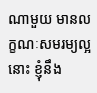ណាមួយ មានលក្ខណៈសមរម្យល្អនោះ ខ្ញុំនឹង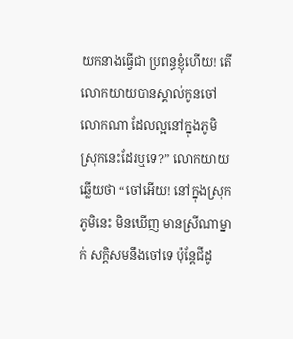យកនាងធ្វើជា ប្រពន្ធខ្ញុំហើយ! តើលោកយាយបានស្គាល់កូនចៅលោកណា ដែលល្អនៅក្នុងភូមិ ស្រុកនេះដែរឬទេ?” លោកយាយឆ្លើយថា “ចៅអើយ! នៅក្នុងស្រុកភូមិនេះ មិនឃើញ មានស្រីណាម្នាក់ សក្តិសមនឹងចៅទេ ប៉ុន្តែជីដូ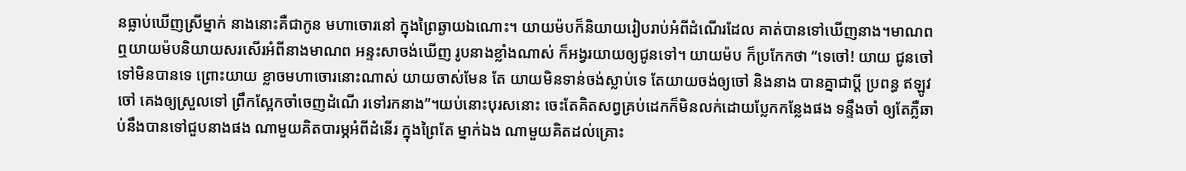នធ្លាប់ឃើញស្រីម្នាក់ នាងនោះគឺជាកូន មហាចោរនៅ ក្នុងព្រៃឆ្ងាយឯណោះ។ យាយម៉បក៏និយាយរៀបរាប់អំពីដំណើរដែល គាត់បានទៅឃើញនាង។មាណពឮយាយម៉បនិយាយសរសើរអំពីនាងមាណព អន្ទះសាចង់ឃើញ រូបនាងខ្លាំងណាស់ ក៏អង្វរយាយឲ្យជូនទៅ។ យាយម៉ប ក៏ប្រកែកថា “ទេចៅ! យាយ ជូនចៅទៅមិនបានទេ ព្រោះយាយ ខ្លាចមហាចោរនោះណាស់ យាយចាស់មែន តែ យាយមិនទាន់ចង់ស្លាប់ទេ តែយាយចង់ឲ្យចៅ និងនាង បានគ្នាជាប្តី ប្រពន្ធ ឥឡូវចៅ គេងឲ្យស្រួលទៅ ព្រឹកស្អែកចាំចេញដំណើ រទៅរកនាង”។យប់នោះបុរសនោះ ចេះតែគិតសព្វគ្រប់ដេកក៏មិនលក់ដោយប្លែកកន្លែងផង ទន្ទឹងចាំ ឲ្យតែភ្លឺឆាប់នឹងបានទៅជួបនាងផង ណាមួយគិតបារម្ភអំពីដំនើរ ក្នុងព្រៃតែ ម្នាក់ឯង ណាមួយគិតដល់គ្រោះ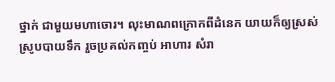ថ្នាក់ ជាមួយមហាចោរ។ លុះមាណពក្រោកពីដំនេក យាយក៏ឲ្យស្រស់ស្រូបបាយទឹក រួចប្រគល់កញ្ចប់ អាហារ សំរា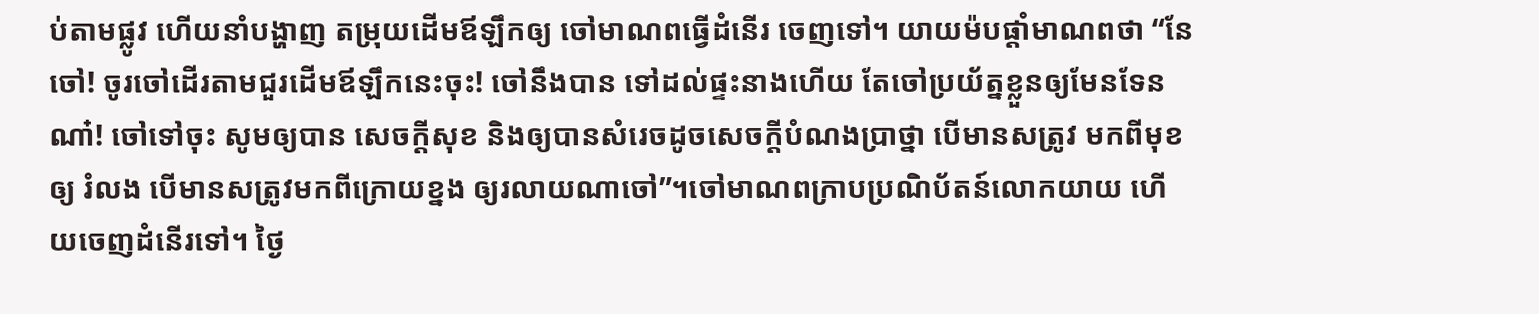ប់តាមផ្លូវ ហើយនាំបង្ហាញ តម្រុយដើមឪឡឹកឲ្យ ចៅមាណពធ្វើដំនើរ ចេញទៅ។ យាយម៉បផ្តាំមាណពថា “នែចៅ! ចូរចៅដើរតាមជួរដើមឪឡឹកនេះចុះ! ចៅនឹងបាន ទៅដល់ផ្ទះនាងហើយ តែចៅប្រយ័ត្នខ្លួនឲ្យមែនទែនណា៎! ចៅទៅចុះ សូមឲ្យបាន សេចក្តីសុខ និងឲ្យបានសំរេចដូចសេចក្តីបំណងប្រាថ្នា បើមានសត្រូវ មកពីមុខឲ្យ រំលង បើមានសត្រូវមកពីក្រោយខ្នង ឲ្យរលាយណាចៅ”។ចៅមាណពក្រាបប្រណិប័តន៍លោកយាយ ហើយចេញដំនើរទៅ។ ថ្ងៃ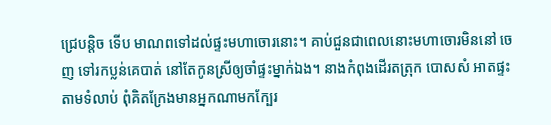ជ្រេបន្តិច ទើប មាណពទៅដល់ផ្ទះមហាចោរនោះ។ គាប់ជួនជាពេលនោះមហាចោរមិននៅ ចេញ ទៅរកប្លន់គេបាត់ នៅតែកូនស្រីឲ្យចាំផ្ទះម្នាក់ឯង។ នាងកំពុងដើរតត្រុក បោសសំ អាតផ្ទះតាមទំលាប់ ពុំគិតក្រែងមានអ្នកណាមកក្បែរ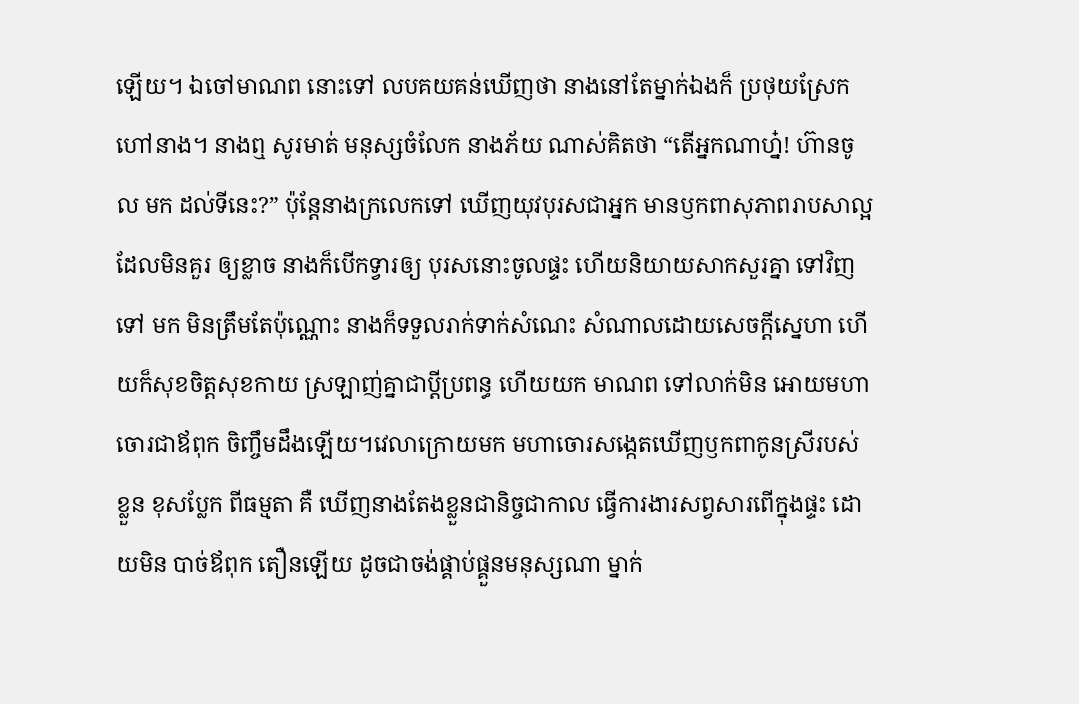ឡើយ។ ឯចៅមាណព នោះទៅ លបគយគន់ឃើញថា នាងនៅតែម្នាក់ឯងក៏ ប្រថុយស្រែកហៅនាង។ នាងឮ សូរមាត់ មនុស្សចំលែក នាងភ័យ ណាស់គិតថា “តើអ្នកណាហ្ន៎! ហ៊ានចូល មក ដល់ទីនេះ?” ប៉ុន្តែនាងក្រលេកទៅ ឃើញយុវបុរសជាអ្នក មានឫកពាសុភាពរាបសាល្អ ដែលមិនគួរ ឲ្យខ្លាច នាងក៏បើកទ្វារឲ្យ បុរសនោះចូលផ្ទះ ហើយនិយាយសាកសួរគ្នា ទៅវិញទៅ មក មិនត្រឹមតែប៉ុណ្ណោះ នាងក៏ទទួលរាក់ទាក់សំណេះ សំណាលដោយសេចក្តីស្នេហា ហើយក៏សុខចិត្តសុខកាយ ស្រឡាញ់គ្នាជាប្តីប្រពន្ធ ហើយយក មាណព ទៅលាក់មិន អោយមហាចោរជាឪពុក ចិញ្ចឹមដឹងឡើយ។វេលាក្រោយមក មហាចោរសង្កេតឃើញឫកពាកូនស្រីរបស់ខ្លួន ខុសប្លែក ពីធម្មតា គឺ ឃើញនាងតែងខ្លួនជានិច្ចជាកាល ធ្វើការងារសព្វសារពើក្នុងផ្ទះ ដោយមិន បាច់ឪពុក តឿនឡើយ ដូចជាចង់ផ្គាប់ផ្គួនមនុស្សណា ម្នាក់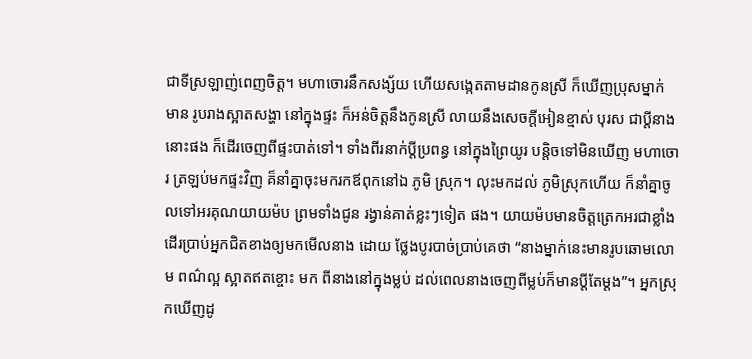ជាទីស្រឡាញ់ពេញចិត្ត។ មហាចោរនឹកសង្ស័យ ហើយសង្កេតតាមដានកូនស្រី ក៏ឃើញប្រុសម្នាក់ មាន រូបរាងស្អាតសង្ហា នៅក្នុងផ្ទះ ក៏អន់ចិត្តនឹងកូនស្រី លាយនឹងសេចក្តីអៀនខ្មាស់ បុរស ជាប្តីនាងនោះផង ក៏ដើរចេញពីផ្ទះបាត់ទៅ។ ទាំងពីរនាក់ប្តីប្រពន្ធ នៅក្នុងព្រៃយូរ បន្តិចទៅមិនឃើញ មហាចោរ ត្រឡប់មកផ្ទះវិញ គ៏នាំគ្នាចុះមករកឪពុកនៅឯ ភូមិ ស្រុក។ លុះមកដល់ ភូមិស្រុកហើយ ក៏នាំគ្នាចូលទៅអរគុណយាយម៉ប ព្រមទាំងជូន រង្វាន់គាត់ខ្លះៗទៀត ផង។ យាយម៉បមានចិត្តត្រេកអរជាខ្លាំងដើរប្រាប់អ្នកជិតខាងឲ្យមកមើលនាង ដោយ ថ្លែងបូរបាច់ប្រាប់គេថា “នាងម្នាក់នេះមានរូបឆោមលោម ពណ៌ល្អ ស្អាតឥតខ្ចោះ មក ពីនាងនៅក្នុងម្លប់ ដល់ពេលនាងចេញពីម្លប់ក៏មានប្តីតែម្តង”។ អ្នកស្រុកឃើញដូ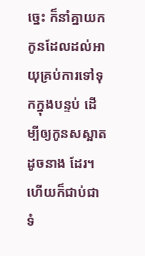ច្នេះ ក៏នាំគ្នាយកកូនដែលដល់អាយុគ្រប់ការទៅទុកក្នុងបន្ទប់ ដើម្បីឲ្យកូនសស្អាតដូចនាង ដែរ។ ហើយក៏ជាប់ជាទំ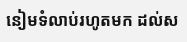នៀមទំលាប់រហូតមក ដល់ស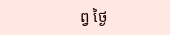ព្វ ថ្ងៃ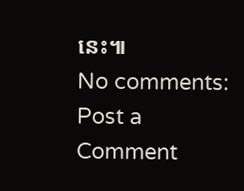នេះ៕
No comments:
Post a Comment